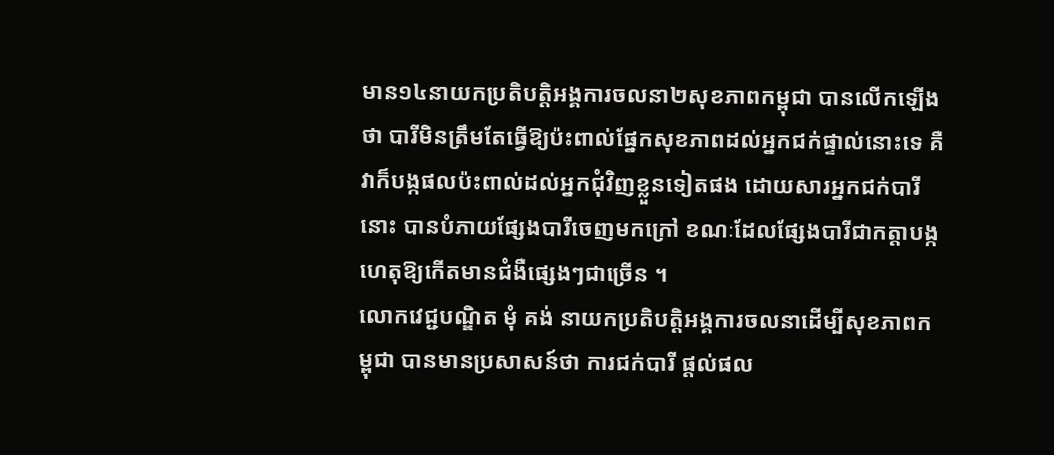មាន១៤នាយកប្រតិបត្តិអង្គការចលនា២សុខភាពកម្ពុជា បានលើកឡើងថា បារីមិនត្រឹមតែធ្វើឱ្យប៉ះពាល់ផ្នែកសុខភាពដល់អ្នកជក់ផ្ទាល់នោះទេ គឺវាក៏បង្កផលប៉ះពាល់ដល់អ្នកជុំវិញខ្លួនទៀតផង ដោយសារអ្នកជក់បារីនោះ បានបំភាយផ្សែងបារីចេញមកក្រៅ ខណៈដែលផ្សែងបារីជាកត្តាបង្ក ហេតុឱ្យកើតមានជំងឺផ្សេងៗជាច្រើន ។
លោកវេជ្ជបណ្ឌិត មុំ គង់ នាយកប្រតិបត្តិអង្គការចលនាដើម្បីសុខភាពកម្ពុជា បានមានប្រសាសន៍ថា ការជក់បារី ផ្តល់ផល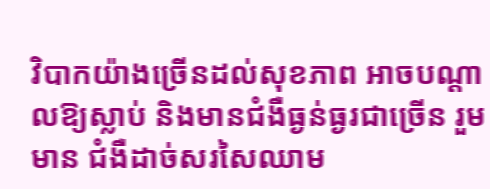វិបាកយ៉ាងច្រើនដល់សុខភាព អាចបណ្តាលឱ្យស្លាប់ និងមានជំងឺធ្ងន់ធ្ងរជាច្រើន រួមមាន ជំងឺដាច់សរសៃឈាម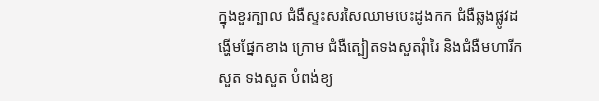ក្នុងខួរក្បាល ជំងឺស្ទះសរសៃឈាមបេះដូងកក ជំងឺឆ្លងផ្លូវដង្ហើមផ្នែកខាង ក្រោម ជំងឺត្បៀតទងសួតរុំារៃ និងជំងឺមហារីកសួត ទងសួត បំពង់ខ្យ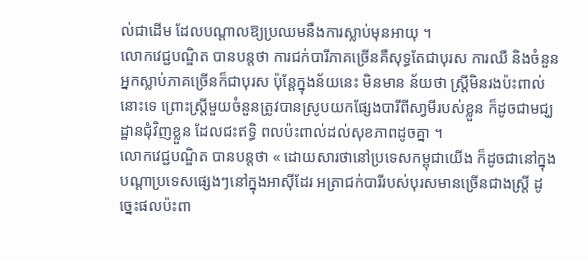ល់ជាដើម ដែលបណ្តាលឱ្យប្រឈមនឹងការស្លាប់មុនអាយុ ។
លោកវេជ្ជបណ្ឌិត បានបន្តថា ការជក់បារីភាគច្រើនគឺសុទ្ធតែជាបុរស ការឈឺ និងចំនួនអ្នកស្លាប់ភាគច្រើនក៏ជាបុរស ប៉ុន្តែក្នុងន័យនេះ មិនមាន ន័យថា ស្ត្រីមិនរងប៉ះពាល់នោះទេ ព្រោះស្រ្តីមួយចំនួនត្រូវបានស្រូបយកផ្សែងបារីពីសា្វមីរបស់ខ្លួន ក៏ដូចជាមជ្ឃដ្ឋានជុំវិញខ្លួន ដែលជះឥទ្ធិ ពលប៉ះពាល់ដល់សុខភាពដូចគ្នា ។
លោកវេជ្ជបណ្ឌិត បានបន្តថា « ដោយសារថានៅប្រទេសកម្ពុជាយើង ក៏ដូចជានៅក្នុងបណ្ដាប្រទេសផ្សេងៗនៅក្នុងអាស៊ីដែរ អត្រាជក់បារីរបស់បុរសមានច្រើនជាងស្ត្រី ដូច្នេះផលប៉ះពា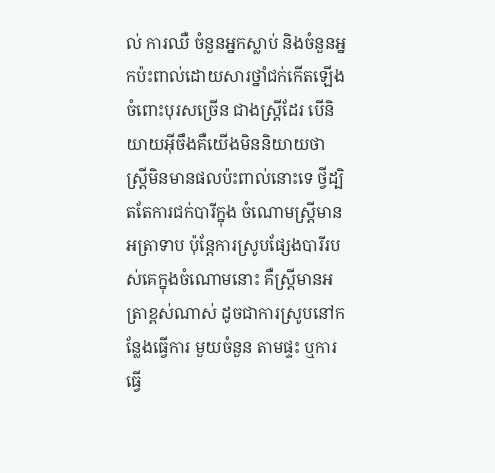ល់ ការឈឺ ចំនួនអ្នកស្លាប់ និងចំនួនអ្នកប៉ះពាល់ដោយសារថ្នាំជក់កើតឡើងចំពោះបុរសច្រើន ជាងស្ត្រីដែរ បើនិយាយអ៊ីចឹងគឺយើងមិននិយាយថា ស្ត្រីមិនមានផលប៉ះពាល់នោះទេ ថ្វីដ្បិតតែការជក់បារីក្នុង ចំណោមស្ត្រីមានអត្រាទាប ប៉ុន្តែការស្រូបផ្សែងបារីរបស់គេក្នុងចំណោមនោះ គឺស្ត្រីមានអត្រាខ្ពស់ណាស់ ដូចជាការស្រូបនៅកន្លែងធ្វើការ មួយចំនួន តាមផ្ទះ ឬការធ្វើ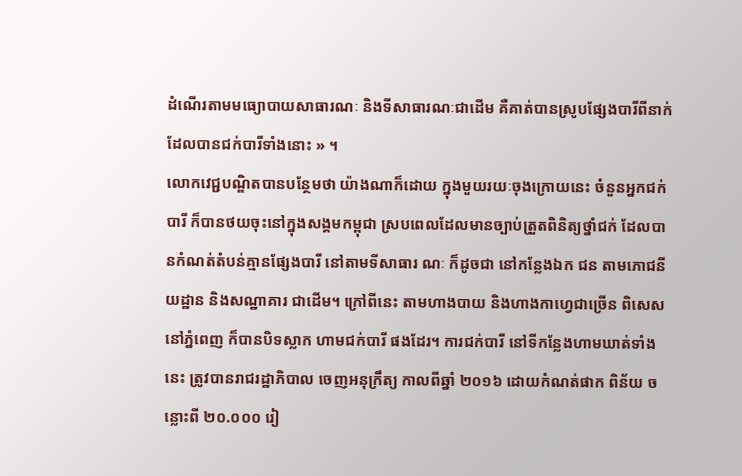ដំណើរតាមមធ្យោបាយសាធារណៈ និងទីសាធារណៈជាដើម គឺគាត់បានស្រូបផ្សែងបារីពីនាក់ដែលបានជក់បារីទាំងនោះ » ។
លោកវេជ្ជបណ្ឌិតបានបន្ថែមថា យ៉ាងណាក៏ដោយ ក្នុងមួយរយៈចុងក្រោយនេះ ចំនួនអ្នកជក់បារី ក៏បានថយចុះនៅក្នុងសង្គមកម្ពុជា ស្របពេលដែលមានច្បាប់ត្រួតពិនិត្យថ្នាំជក់ ដែលបានកំណត់តំបន់គ្មានផ្សែងបារី នៅតាមទីសាធារ ណៈ ក៏ដូចជា នៅកន្លែងឯក ជន តាមភោជនីយដ្ឋាន និងសណ្ឋាគារ ជាដើម។ ក្រៅពីនេះ តាមហាងបាយ និងហាងកាហ្វេជាច្រើន ពិសេសនៅភ្នំពេញ ក៏បានបិទស្លាក ហាមជក់បារី ផងដែរ។ ការជក់បារី នៅទីកន្លែងហាមឃាត់ទាំង នេះ ត្រូវបានរាជរដ្ឋាភិបាល ចេញអនុក្រឹត្យ កាលពីឆ្នាំ ២០១៦ ដោយកំណត់ផាក ពិន័យ ចន្លោះពី ២០.០០០ រៀ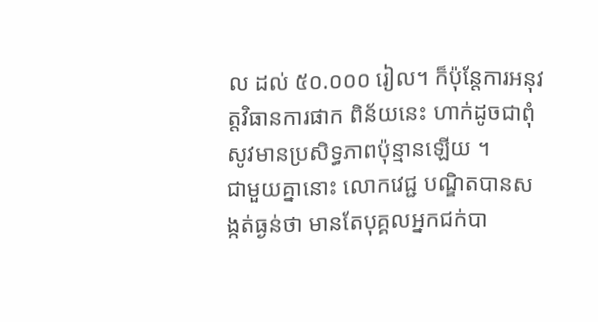ល ដល់ ៥០.០០០ រៀល។ ក៏ប៉ុន្តែការអនុវត្តវិធានការផាក ពិន័យនេះ ហាក់ដូចជាពុំសូវមានប្រសិទ្ធភាពប៉ុន្មានឡើយ ។
ជាមួយគ្នានោះ លោកវេជ្ជ បណ្ឌិតបានសង្កត់ធ្ងន់ថា មានតែបុគ្គលអ្នកជក់បា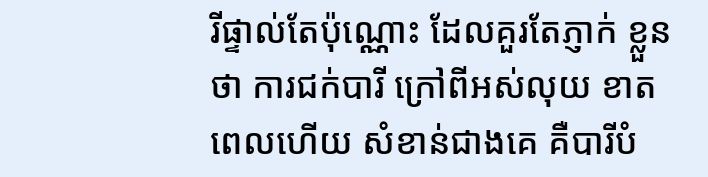រីផ្ទាល់តែប៉ុណ្ណោះ ដែលគួរតែភ្ញាក់ ខ្លួនថា ការជក់បារី ក្រៅពីអស់លុយ ខាតពេលហើយ សំខាន់ជាងគេ គឺបារីបំ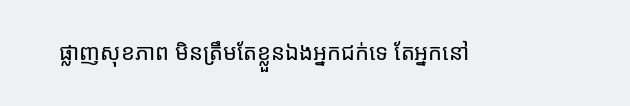ផ្លាញសុខភាព មិនត្រឹមតែខ្លួនឯងអ្នកជក់ទេ តែអ្នកនៅ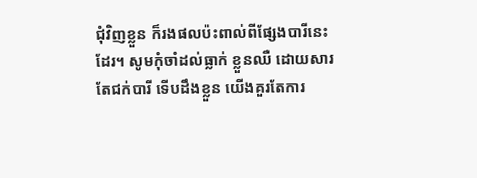ជុំវិញខ្លួន ក៏រងផលប៉ះពាល់ពីផ្សែងបារីនេះដែរ។ សូមកុំចាំដល់ធ្លាក់ ខ្លួនឈឺ ដោយសារតែជក់បារី ទើបដឹងខ្លួន យើងគួរតែការ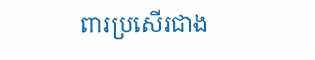ពារប្រសើរជាង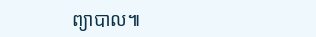ព្យាបាល៕